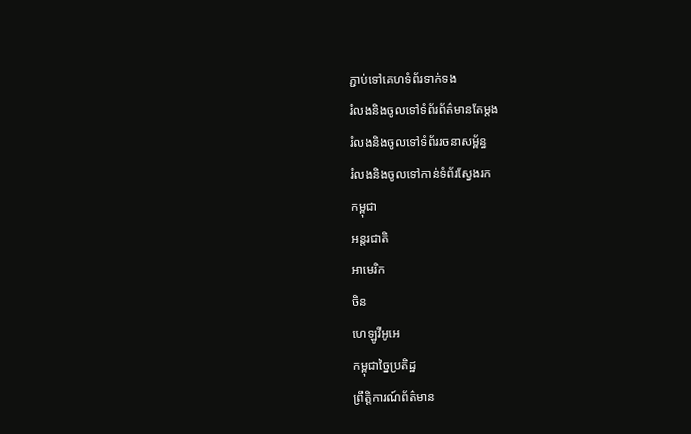ភ្ជាប់ទៅគេហទំព័រទាក់ទង
រំលងនិងចូលទៅទំព័រព័ត៌មានតែម្តង
រំលងនិងចូលទៅទំព័ររចនាសម្ព័ន្ធ
រំលងនិងចូលទៅកាន់ទំព័រស្វែងរក
កម្ពុជា
អន្តរជាតិ
អាមេរិក
ចិន
ហេឡូវីអូអេ
កម្ពុជាច្នៃប្រតិដ្ឋ
ព្រឹត្តិការណ៍ព័ត៌មាន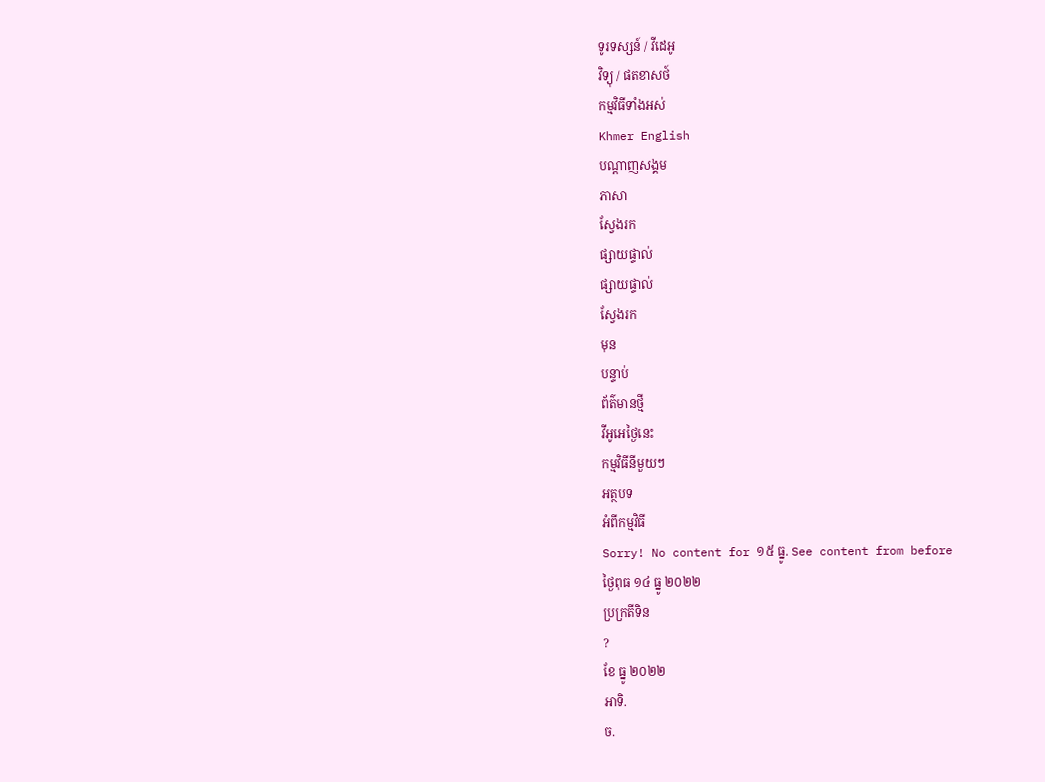ទូរទស្សន៍ / វីដេអូ
វិទ្យុ / ផតខាសថ៍
កម្មវិធីទាំងអស់
Khmer English
បណ្តាញសង្គម
ភាសា
ស្វែងរក
ផ្សាយផ្ទាល់
ផ្សាយផ្ទាល់
ស្វែងរក
មុន
បន្ទាប់
ព័ត៌មានថ្មី
វីអូអេថ្ងៃនេះ
កម្មវិធីនីមួយៗ
អត្ថបទ
អំពីកម្មវិធី
Sorry! No content for ១៥ ធ្នូ. See content from before
ថ្ងៃពុធ ១៤ ធ្នូ ២០២២
ប្រក្រតីទិន
?
ខែ ធ្នូ ២០២២
អាទិ.
ច.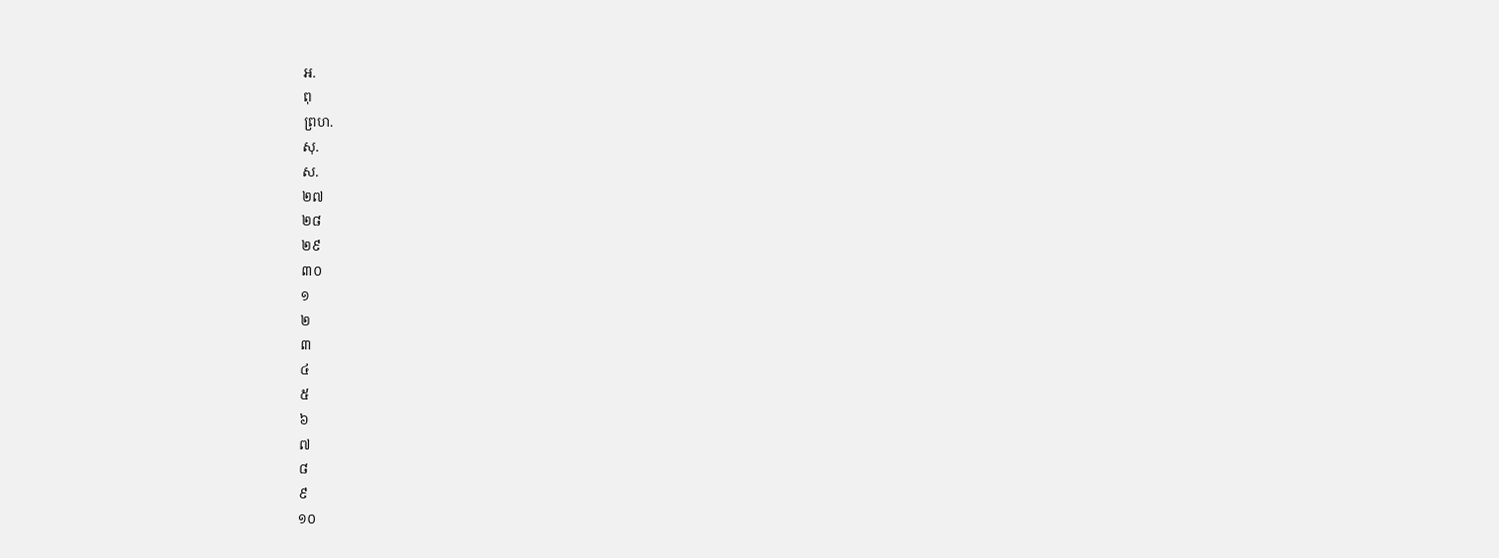អ.
ពុ
ព្រហ.
សុ.
ស.
២៧
២៨
២៩
៣០
១
២
៣
៤
៥
៦
៧
៨
៩
១០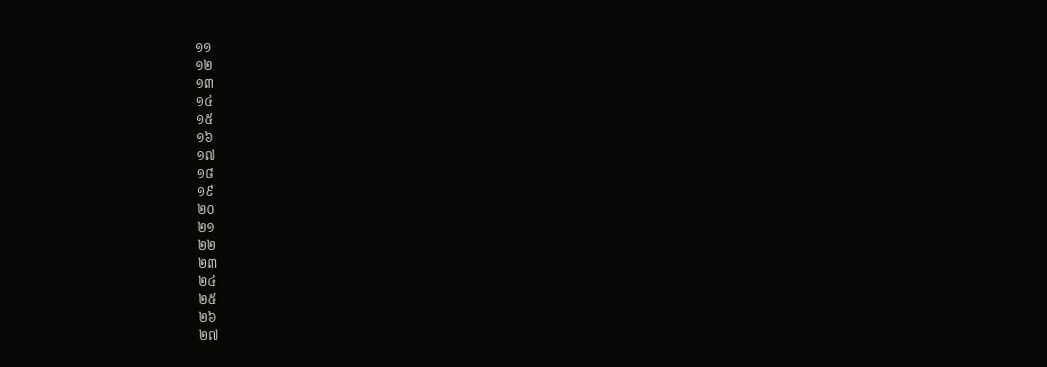១១
១២
១៣
១៤
១៥
១៦
១៧
១៨
១៩
២០
២១
២២
២៣
២៤
២៥
២៦
២៧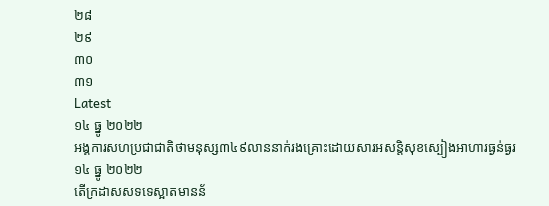២៨
២៩
៣០
៣១
Latest
១៤ ធ្នូ ២០២២
អង្គការសហប្រជាជាតិថាមនុស្ស៣៤៩លាននាក់រងគ្រោះដោយសារអសន្តិសុខស្បៀងអាហារធ្ងន់ធ្ងរ
១៤ ធ្នូ ២០២២
តើក្រដាសសទទេស្អាតមានន័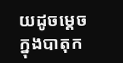យដូចម្តេចក្នុងបាតុក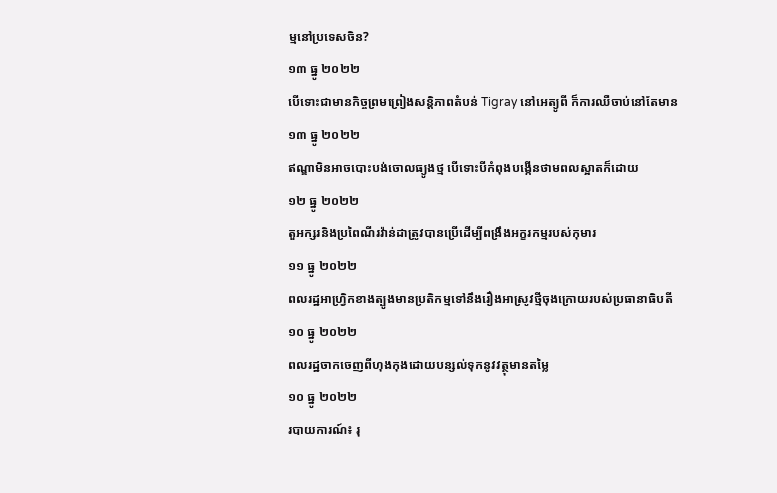ម្មនៅប្រទេសចិន?
១៣ ធ្នូ ២០២២
បើទោះជាមានកិច្ចព្រមព្រៀងសន្តិភាពតំបន់ Tigray នៅអេត្យូពី ក៏ការឈឺចាប់នៅតែមាន
១៣ ធ្នូ ២០២២
ឥណ្ឌាមិនអាចបោះបង់ចោលធ្យូងថ្ម បើទោះបីកំពុងបង្កើនថាមពលស្អាតក៏ដោយ
១២ ធ្នូ ២០២២
តួអក្សរនិងប្រពៃណីរវ៉ាន់ដាត្រូវបានប្រើដើម្បីពង្រឹងអក្ខរកម្មរបស់កុមារ
១១ ធ្នូ ២០២២
ពលរដ្ឋអាហ្វ្រិកខាងត្បូងមានប្រតិកម្មទៅនឹងរឿងអាស្រូវថ្មីចុងក្រោយរបស់ប្រធានាធិបតី
១០ ធ្នូ ២០២២
ពលរដ្ឋចាកចេញពីហុងកុងដោយបន្សល់ទុកនូវវត្ថុមានតម្លៃ
១០ ធ្នូ ២០២២
របាយការណ៍៖ រុ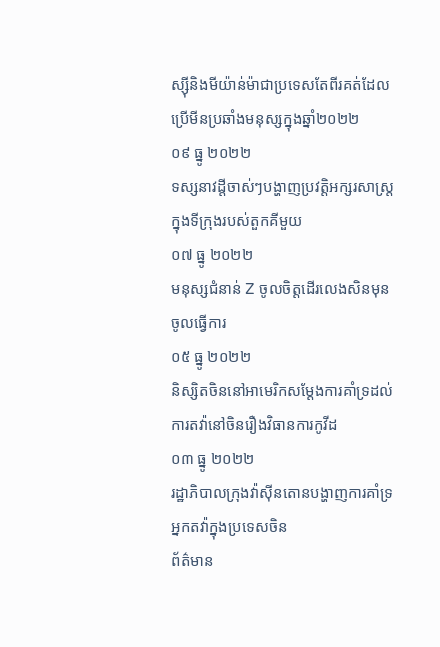ស្ស៊ីនិងមីយ៉ាន់ម៉ាជាប្រទេសតែពីរគត់ដែលប្រើមីនប្រឆាំងមនុស្សក្នុងឆ្នាំ២០២២
០៩ ធ្នូ ២០២២
ទស្សនាវដ្តីចាស់ៗបង្ហាញប្រវត្តិអក្សរសាស្រ្តក្នុងទីក្រុងរបស់តួកគីមួយ
០៧ ធ្នូ ២០២២
មនុស្សជំនាន់ Z ចូលចិត្តដើរលេងសិនមុនចូលធ្វើការ
០៥ ធ្នូ ២០២២
និស្សិតចិននៅអាមេរិកសម្ដែងការគាំទ្រដល់ការតវ៉ានៅចិនរឿងវិធានការកូវីដ
០៣ ធ្នូ ២០២២
រដ្ឋាភិបាលក្រុងវ៉ាស៊ីនតោនបង្ហាញការគាំទ្រអ្នកតវ៉ាក្នុងប្រទេសចិន
ព័ត៌មាន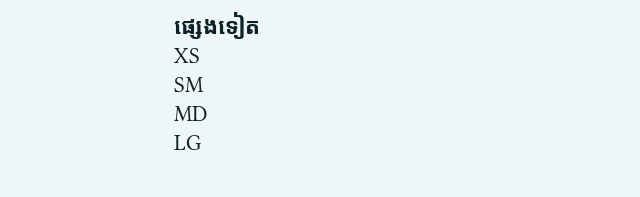ផ្សេងទៀត
XS
SM
MD
LG